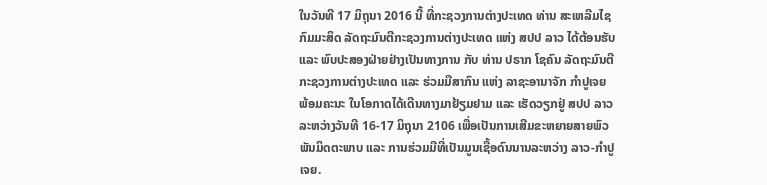ໃນວັນທີ 17 ມິຖຸນາ 2016 ນີ້ ທີ່ກະຊວງການຕ່າງປະເທດ ທ່ານ ສະເຫລີມໄຊ ກົມມະສິດ ລັດຖະມົນຕີກະຊວງການຕ່າງປະເທດ ແຫ່ງ ສປປ ລາວ ໄດ້ຕ້ອນຮັບ ແລະ ພົບປະສອງຝ່າຍຢ່າງເປັນທາງການ ກັບ ທ່ານ ປຣາກ ໂຊຄົນ ລັດຖະມົນຕີກະຊວງການຕ່າງປະເທດ ແລະ ຮ່ວມມືສາກົນ ແຫ່ງ ລາຊະອານາຈັກ ກຳປູເຈຍ ພ້ອມຄະນະ ໃນໂອກາດໄດ້ເດີນທາງມາຢ້ຽມຢາມ ແລະ ເຮັດວຽກຢູ່ ສປປ ລາວ ລະຫວ່າງວັນທີ 16-17 ມິຖຸນາ 2106 ເພື່ອເປັນການເສີມຂະຫຍາຍສາຍພົວພັນມິດຕະພາບ ແລະ ການຮ່ວມມືທີ່ເປັນມູນເຊື້ອດົນນານລະຫວ່າງ ລາວ-ກຳປູເຈຍ.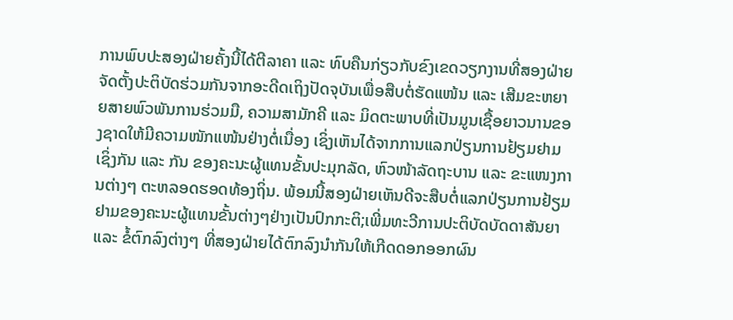ການພົບປະສອງຝ່າຍຄັ້ງນີ້ໄດ້ຕີລາຄາ ແລະ ທົບຄືນກ່ຽວກັບຂົງເຂດວຽກງານທີ່ສອງຝ່າຍຈັດຕັ້ງປະຕິບັດຮ່ວມກັນຈາກອະດີດເຖິງປັດຈຸບັນເພື່ອສືບຕໍ່ຮັດແໜ້ນ ແລະ ເສີມຂະຫຍາຍສາຍພົວພັນການຮ່ວມມື, ຄວາມສາມັກຄີ ແລະ ມິດຕະພາບທີ່ເປັນມູນເຊື້ອຍາວນານຂອງຊາດໃຫ້ມີຄວາມໜັກແໜ້ນຢ່າງຕໍ່ເນື່ອງ ເຊິ່ງເຫັນໄດ້ຈາກການແລກປ່ຽນການຢ້ຽມຢາມເຊິ່ງກັນ ແລະ ກັນ ຂອງຄະນະຜູ້ແທນຂັ້ນປະມຸກລັດ, ຫົວໜ້າລັດຖະບານ ແລະ ຂະແໜງການຕ່າງໆ ຕະຫລອດຮອດທ້ອງຖິ່ນ. ພ້ອມນີ້ສອງຝ່າຍເຫັນດີຈະສືບຕໍ່ແລກປ່ຽນການຢ້ຽມຢາມຂອງຄະນະຜູ້ແທນຂັ້ນຕ່າງໆຢ່າງເປັນປົກກະຕິ;ເພີ່ມທະວີການປະຕິບັດບັດດາສັນຍາ ແລະ ຂໍ້ຕົກລົງຕ່າງໆ ທີ່ສອງຝ່າຍໄດ້ຕົກລົງນຳກັນໃຫ້ເກີດດອກອອກຜົນ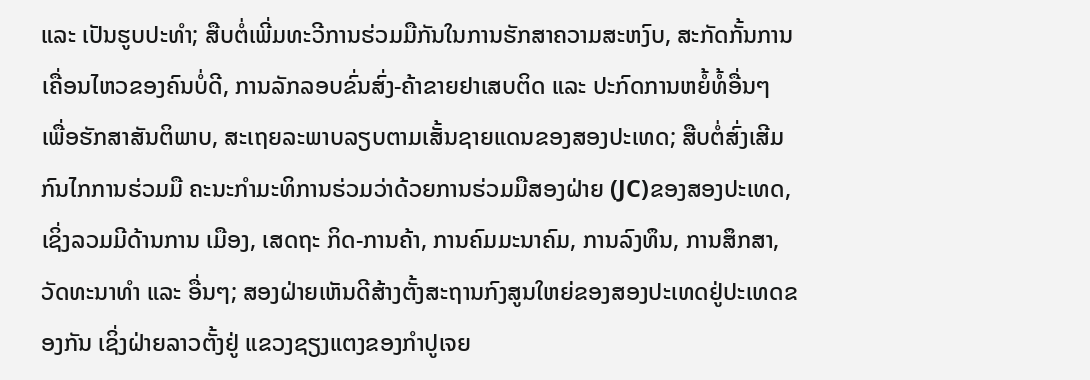ແລະ ເປັນຮູບປະທຳ; ສືບຕໍ່ເພີ່ມທະວີການຮ່ວມມືກັນໃນການຮັກສາຄວາມສະຫງົບ, ສະກັດກັ້ນການເຄື່ອນໄຫວຂອງຄົນບໍ່ດີ, ການລັກລອບຂົ່ນສົ່ງ-ຄ້າຂາຍຢາເສບຕິດ ແລະ ປະກົດການຫຍໍ້ທໍ້ອື່ນໆ ເພື່ອຮັກສາສັນຕິພາບ, ສະເຖຍລະພາບລຽບຕາມເສັ້ນຊາຍແດນຂອງສອງປະເທດ; ສືບຕໍ່ສົ່ງເສີມກົນໄກການຮ່ວມມື ຄະນະກຳມະທິການຮ່ວມວ່າດ້ວຍການຮ່ວມມືສອງຝ່າຍ (JC)ຂອງສອງປະເທດ, ເຊິ່ງລວມມີດ້ານການ ເມືອງ, ເສດຖະ ກິດ-ການຄ້າ, ການຄົມມະນາຄົມ, ການລົງທຶນ, ການສຶກສາ,ວັດທະນາທຳ ແລະ ອື່ນໆ; ສອງຝ່າຍເຫັນດີສ້າງຕັ້ງສະຖານກົງສູນໃຫຍ່ຂອງສອງປະເທດຢູ່ປະເທດຂອງກັນ ເຊິ່ງຝ່າຍລາວຕັ້ງຢູ່ ແຂວງຊຽງແຕງຂອງກຳປູເຈຍ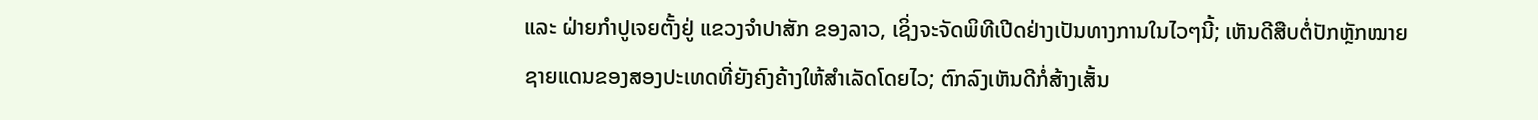ແລະ ຝ່າຍກຳປູເຈຍຕັ້ງຢູ່ ແຂວງຈຳປາສັກ ຂອງລາວ, ເຊິ່ງຈະຈັດພິທີເປີດຢ່າງເປັນທາງການໃນໄວໆນີ້; ເຫັນດີສືບຕໍ່ປັກຫຼັກໝາຍຊາຍແດນຂອງສອງປະເທດທີ່ຍັງຄົງຄ້າງໃຫ້ສຳເລັດໂດຍໄວ; ຕົກລົງເຫັນດີກໍ່ສ້າງເສັ້ນ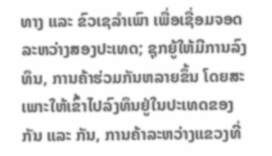ທາງ ແລະ ຂົວເຊລຳເພົາ ເພື່ອເຊື່ອມຈອດລະຫວ່າງສອງປະເທດ; ຊຸກຍູ້ໃຫ້ມີການລົງທຶນ, ການຄ້າຮ່ວມກັນຫລາຍຂຶ້ນ ໂດຍສະເພາະໃຫ້ເຂົ້າໄປລົງທຶນຢູ່ໃນປະເທດຂອງກັນ ແລະ ກັນ, ການຄ້າລະຫວ່າງແຂວງທີ່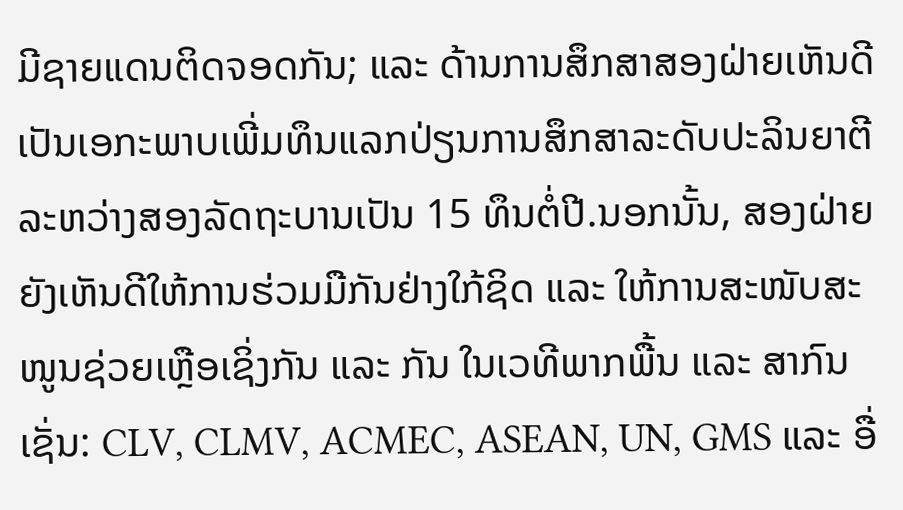ມີຊາຍແດນຕິດຈອດກັນ; ແລະ ດ້ານການສຶກສາສອງຝ່າຍເຫັນດີເປັນເອກະພາບເພີ່ມທຶນແລກປ່ຽນການສຶກສາລະດັບປະລິນຍາຕີ ລະຫວ່າງສອງລັດຖະບານເປັນ 15 ທຶນຕໍ່ປີ.ນອກນັ້ນ, ສອງຝ່າຍຍັງເຫັນດີໃຫ້ການຮ່ວມມືກັນຢ່າງໃກ້ຊິດ ແລະ ໃຫ້ການສະໜັບສະໜູນຊ່ວຍເຫຼືອເຊິ່ງກັນ ແລະ ກັນ ໃນເວທີພາກພື້ນ ແລະ ສາກົນ ເຊັ່ນ: CLV, CLMV, ACMEC, ASEAN, UN, GMS ແລະ ອື່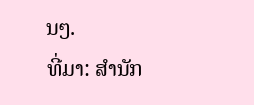ນໆ.
ທີ່ມາ: ສຳນັກ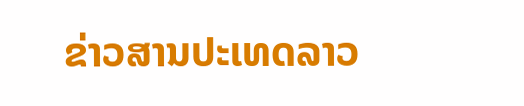ຂ່າວສານປະເທດລາວ